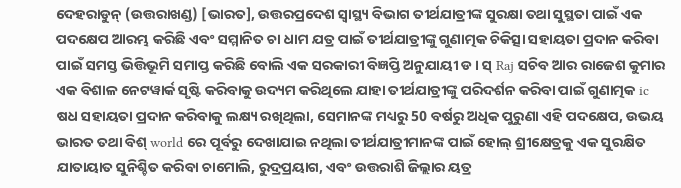ଦେହରାଡୁନ୍ (ଉତ୍ତରାଖଣ୍ଡ) [ଭାରତ], ଉତ୍ତରପ୍ରଦେଶ ସ୍ୱାସ୍ଥ୍ୟ ବିଭାଗ ତୀର୍ଥଯାତ୍ରୀଙ୍କ ସୁରକ୍ଷା ତଥା ସୁସ୍ଥତା ପାଇଁ ଏକ ପଦକ୍ଷେପ ଆରମ୍ଭ କରିଛି ଏବଂ ସମ୍ମାନିତ ଚା ଧାମ ଯତ୍ର ପାଇଁ ତୀର୍ଥଯାତ୍ରୀଙ୍କୁ ଗୁଣାତ୍ମକ ଚିକିତ୍ସା ସହାୟତା ପ୍ରଦାନ କରିବା ପାଇଁ ସମସ୍ତ ଭିତ୍ତିଭୂମି ସମାପ୍ତ କରିଛି ବୋଲି ଏକ ସରକାରୀ ବିଜ୍ଞପ୍ତି ଅନୁଯାୟୀ ଡ। ସ୍ Raj ସଚିବ ଆର ରାଜେଶ କୁମାର ଏକ ବିଶାଳ ନେଟୱାର୍କ ସୃଷ୍ଟି କରିବାକୁ ଉଦ୍ୟମ କରିଥିଲେ ଯାହା ତୀର୍ଥଯାତ୍ରୀଙ୍କୁ ପରିଦର୍ଶନ କରିବା ପାଇଁ ଗୁଣାତ୍ମକ ic ଷଧ ସହାୟତା ପ୍ରଦାନ କରିବାକୁ ଲକ୍ଷ୍ୟ ରଖିଥିଲା, ସେମାନଙ୍କ ମଧ୍ୟରୁ 50 ବର୍ଷରୁ ଅଧିକ ପୁରୁଣା ଏହି ପଦକ୍ଷେପ, ଉଭୟ ଭାରତ ତଥା ବିଶ୍ world ରେ ପୂର୍ବରୁ ଦେଖାଯାଇ ନଥିଲା ତୀର୍ଥଯାତ୍ରୀମାନଙ୍କ ପାଇଁ ହୋଲ୍ ଶ୍ରୀକ୍ଷେତ୍ରକୁ ଏକ ସୁରକ୍ଷିତ ଯାତାୟାତ ସୁନିଶ୍ଚିତ କରିବା ଚାମୋଲି, ରୁଦ୍ରପ୍ରୟାଗ, ଏବଂ ଉତ୍ତରାଶି ଜିଲ୍ଲାର ୟତ୍ର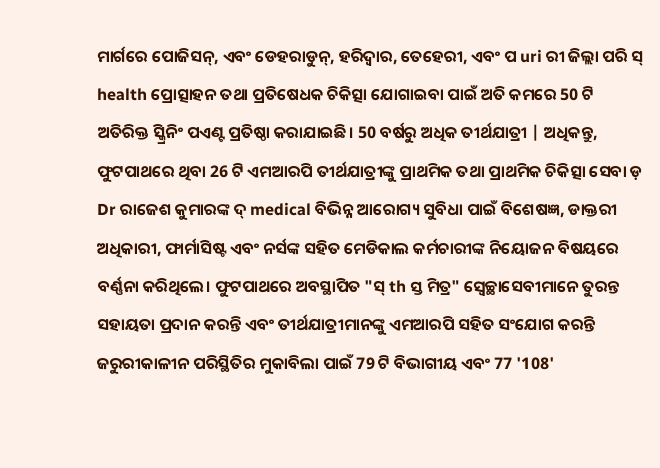ମାର୍ଗରେ ପୋଜିସନ୍, ଏବଂ ଡେହରାଡୁନ୍, ହରିଦ୍ୱାର, ତେହେରୀ, ଏବଂ ପ uri ରୀ ଜିଲ୍ଲା ପରି ସ୍ health ପ୍ରୋତ୍ସାହନ ତଥା ପ୍ରତିଷେଧକ ଚିକିତ୍ସା ଯୋଗାଇବା ପାଇଁ ଅତି କମରେ 50 ଟି ଅତିରିକ୍ତ ସ୍କ୍ରିନିଂ ପଏଣ୍ଟ ପ୍ରତିଷ୍ଠା କରାଯାଇଛି। 50 ବର୍ଷରୁ ଅଧିକ ତୀର୍ଥଯାତ୍ରୀ | ଅଧିକନ୍ତୁ, ଫୁଟପାଥରେ ଥିବା 26 ଟି ଏମଆରପି ତୀର୍ଥଯାତ୍ରୀଙ୍କୁ ପ୍ରାଥମିକ ତଥା ପ୍ରାଥମିକ ଚିକିତ୍ସା ସେବା ଡ଼ Dr ରାଜେଶ କୁମାରଙ୍କ ଦ୍ medical ବିଭିନ୍ନ ଆରୋଗ୍ୟ ସୁବିଧା ପାଇଁ ବିଶେଷଜ୍ଞ, ଡାକ୍ତରୀ ଅଧିକାରୀ, ଫାର୍ମାସିଷ୍ଟ ଏବଂ ନର୍ସଙ୍କ ସହିତ ମେଡିକାଲ କର୍ମଚାରୀଙ୍କ ନିୟୋଜନ ବିଷୟରେ ବର୍ଣ୍ଣନା କରିଥିଲେ। ଫୁଟପାଥରେ ଅବସ୍ଥାପିତ "ସ୍ th ସ୍ତ ମିତ୍ର" ସ୍ବେଚ୍ଛାସେବୀମାନେ ତୁରନ୍ତ ସହାୟତା ପ୍ରଦାନ କରନ୍ତି ଏବଂ ତୀର୍ଥଯାତ୍ରୀମାନଙ୍କୁ ଏମଆରପି ସହିତ ସଂଯୋଗ କରନ୍ତି ଜରୁରୀକାଳୀନ ପରିସ୍ଥିତିର ମୁକାବିଲା ପାଇଁ 79 ଟି ବିଭାଗୀୟ ଏବଂ 77 '108'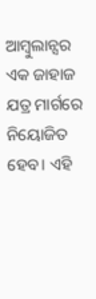ଆମ୍ବୁଲାନ୍ସର ଏକ ଜାହାଜ ଯତ୍ର ମାର୍ଗରେ ନିୟୋଜିତ ହେବ। ଏହି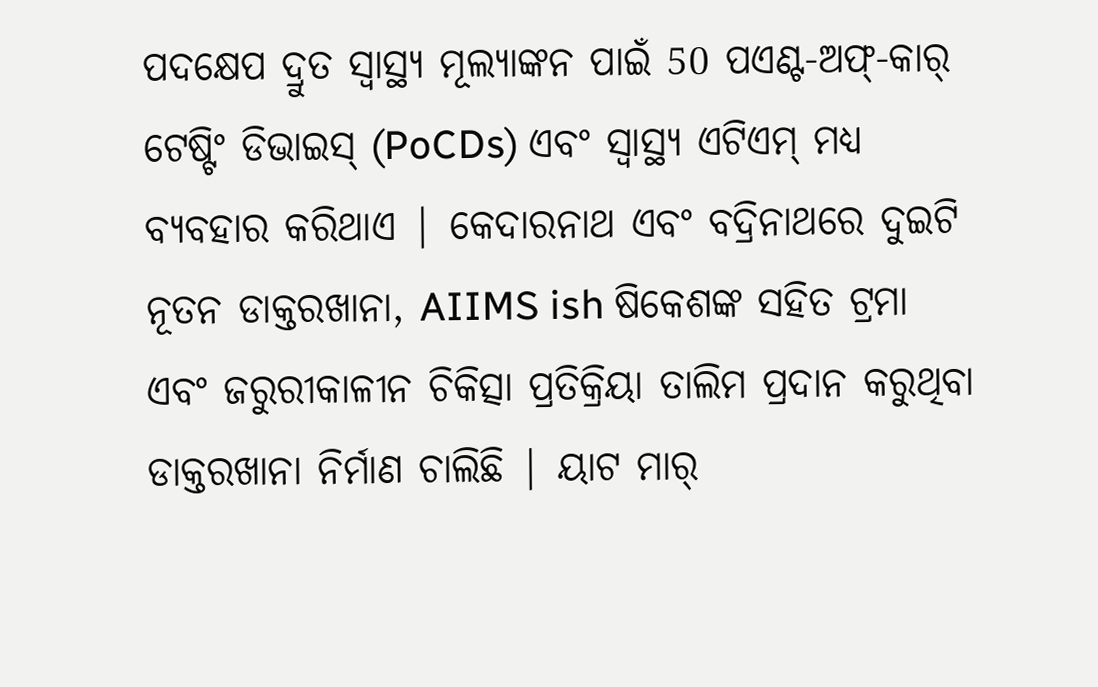ପଦକ୍ଷେପ ଦ୍ରୁତ ସ୍ୱାସ୍ଥ୍ୟ ମୂଲ୍ୟାଙ୍କନ ପାଇଁ 50 ପଏଣ୍ଟ-ଅଫ୍-କାର୍ ଟେଷ୍ଟିଂ ଡିଭାଇସ୍ (PoCDs) ଏବଂ ସ୍ୱାସ୍ଥ୍ୟ ଏଟିଏମ୍ ମଧ୍ୟ ବ୍ୟବହାର କରିଥାଏ | କେଦାରନାଥ ଏବଂ ବଦ୍ରିନାଥରେ ଦୁଇଟି ନୂତନ ଡାକ୍ତରଖାନା, AIIMS ish ଷିକେଶଙ୍କ ସହିତ ଟ୍ରମା ଏବଂ ଜରୁରୀକାଳୀନ ଚିକିତ୍ସା ପ୍ରତିକ୍ରିୟା ତାଲିମ ପ୍ରଦାନ କରୁଥିବା ଡାକ୍ତରଖାନା ନିର୍ମାଣ ଚାଲିଛି | ୟାଟ ମାର୍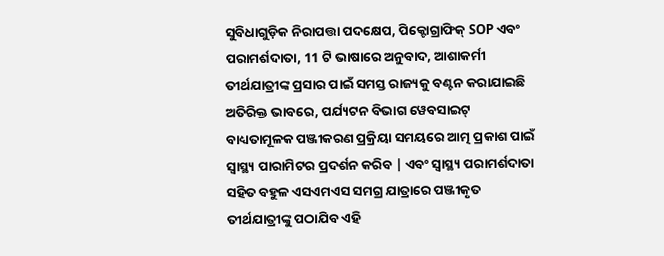ସୁବିଧାଗୁଡ଼ିକ ନିରାପତ୍ତା ପଦକ୍ଷେପ, ପିକ୍ଟୋଗ୍ରାଫିକ୍ SOP ଏବଂ ପରାମର୍ଶଦାତା, 11 ଟି ଭାଷାରେ ଅନୁବାଦ, ଆଶାକର୍ମୀ ତୀର୍ଥଯାତ୍ରୀଙ୍କ ପ୍ରସାର ପାଇଁ ସମସ୍ତ ରାଜ୍ୟକୁ ବଣ୍ଟନ କରାଯାଇଛି ଅତିରିକ୍ତ ଭାବରେ, ପର୍ଯ୍ୟଟନ ବିଭାଗ ୱେବସାଇଟ୍ ବାଧ୍ୟତାମୂଳକ ପଞ୍ଜୀକରଣ ପ୍ରକ୍ରିୟା ସମୟରେ ଆତ୍ମ ପ୍ରକାଶ ପାଇଁ ସ୍ୱାସ୍ଥ୍ୟ ପାରାମିଟର ପ୍ରଦର୍ଶନ କରିବ | ଏବଂ ସ୍ୱାସ୍ଥ୍ୟ ପରାମର୍ଶଦାତା ସହିତ ବହୁଳ ଏସଏମଏସ ସମଗ୍ର ଯାତ୍ରାରେ ପଞ୍ଜୀକୃତ ତୀର୍ଥଯାତ୍ରୀଙ୍କୁ ପଠାଯିବ ଏହି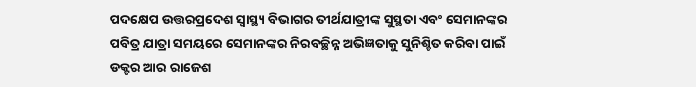ପଦକ୍ଷେପ ଉତ୍ତରପ୍ରଦେଶ ସ୍ୱାସ୍ଥ୍ୟ ବିଭାଗର ତୀର୍ଥଯାତ୍ରୀଙ୍କ ସୁସ୍ଥତା ଏବଂ ସେମାନଙ୍କର ପବିତ୍ର ଯାତ୍ରା ସମୟରେ ସେମାନଙ୍କର ନିରବଚ୍ଛିନ୍ନ ଅଭିଜ୍ଞତାକୁ ସୁନିଶ୍ଚିତ କରିବା ପାଇଁ ଡକ୍ଟର ଆର ରାଜେଶ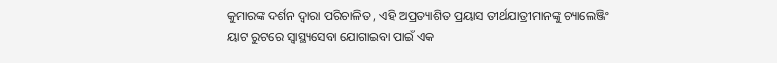କୁମାରଙ୍କ ଦର୍ଶନ ଦ୍ୱାରା ପରିଚାଳିତ , ଏହି ଅପ୍ରତ୍ୟାଶିତ ପ୍ରୟାସ ତୀର୍ଥଯାତ୍ରୀମାନଙ୍କୁ ଚ୍ୟାଲେଞ୍ଜିଂ ୟାଟ ରୁଟରେ ସ୍ୱାସ୍ଥ୍ୟସେବା ଯୋଗାଇବା ପାଇଁ ଏକ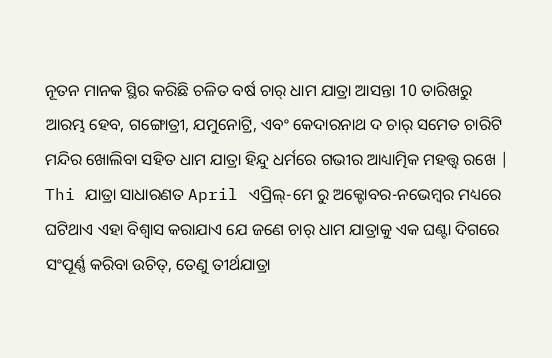ନୂତନ ମାନକ ସ୍ଥିର କରିଛି ଚଳିତ ବର୍ଷ ଚାର୍ ଧାମ ଯାତ୍ରା ଆସନ୍ତା 10 ତାରିଖରୁ ଆରମ୍ଭ ହେବ, ଗଙ୍ଗୋତ୍ରୀ, ଯମୁନୋଟ୍ରି, ଏବଂ କେଦାରନାଥ ଦ ଚାର୍ ସମେତ ଚାରିଟି ମନ୍ଦିର ଖୋଲିବା ସହିତ ଧାମ ଯାତ୍ରା ହିନ୍ଦୁ ଧର୍ମରେ ଗଭୀର ଆଧ୍ୟାତ୍ମିକ ମହତ୍ତ୍ୱ ରଖେ | Thi ଯାତ୍ରା ସାଧାରଣତ April ଏପ୍ରିଲ୍-ମେ ରୁ ଅକ୍ଟୋବର-ନଭେମ୍ବର ମଧ୍ୟରେ ଘଟିଥାଏ ଏହା ବିଶ୍ୱାସ କରାଯାଏ ଯେ ଜଣେ ଚାର୍ ଧାମ ଯାତ୍ରାକୁ ଏକ ଘଣ୍ଟା ଦିଗରେ ସଂପୂର୍ଣ୍ଣ କରିବା ଉଚିତ୍, ତେଣୁ ତୀର୍ଥଯାତ୍ରା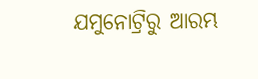ଯମୁନୋଟ୍ରିରୁ ଆରମ୍ଭ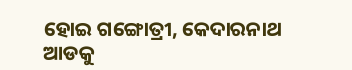ହୋଇ ଗଙ୍ଗୋତ୍ରୀ, କେଦାରନାଥ ଆଡକୁ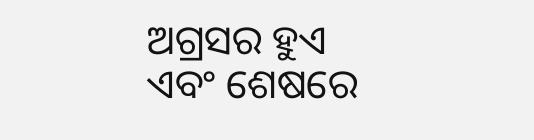ଅଗ୍ରସର ହୁଏ ଏବଂ ଶେଷରେ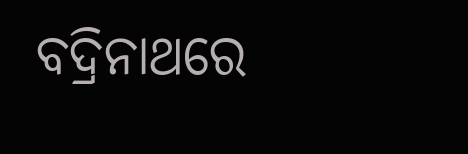ବଦ୍ରିନାଥରେ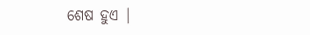ଶେଷ ହୁଏ |